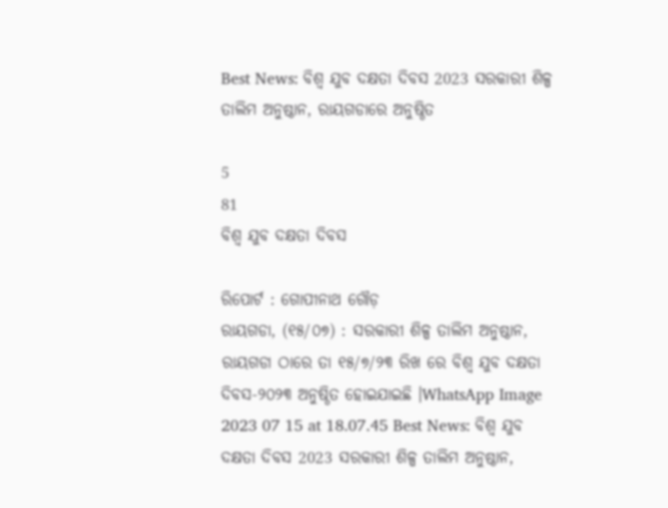Best News: ବିଶ୍ୱ ଯୁବ ଦକ୍ଷତା ଦିବସ 2023 ସରକାରୀ ଶିଳ୍ପ ତାଲିମ ଅନୁଷ୍ଠାନ, ରାୟଗଡାରେ ଅନୁଷ୍ଠିତ

5
81
ବିଶ୍ୱ ଯୁବ ଦକ୍ଷତା ଦିବସ

ରିପୋର୍ଟ : ଗୋପୀନାଥ ଗୌଡ଼
ରାୟଗଡା, (୧୫/୦୭) : ସରକାରୀ ଶିଳ୍ପ ତାଲିମ ଅନୁଷ୍ଠାନ, ରାୟଗଡା ଠାରେ ତା ୧୫/୭/୨୩ ରିଖ ରେ ବିଶ୍ୱ ଯୁବ ଦକ୍ଷତା ଦିବସ-୨୦୨୩ ଅନୁଷ୍ଠିତ ହୋଇଯାଇଛି ।WhatsApp Image 2023 07 15 at 18.07.45 Best News: ବିଶ୍ୱ ଯୁବ ଦକ୍ଷତା ଦିବସ 2023 ସରକାରୀ ଶିଳ୍ପ ତାଲିମ ଅନୁଷ୍ଠାନ,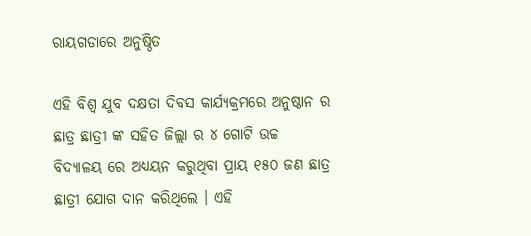ରାୟଗଡାରେ ଅନୁଷ୍ଠିତ

ଏହି ବିଶ୍ୱ ଯୁବ ଦକ୍ଷତା ଦିବସ କାର୍ଯ୍ୟକ୍ରମରେ ଅନୁଷ୍ଠାନ ର ଛାତ୍ର ଛାତ୍ରୀ ଙ୍କ ସହିତ ଜିଲ୍ଲା ର ୪ ଗୋଟି ଉଚ୍ଚ ବିଦ୍ୟାଳୟ ରେ ଅଧ୍ୟୟନ କରୁଥିବା ପ୍ରାୟ ୧୫୦ ଜଣ ଛାତ୍ର ଛାତ୍ରୀ ଯୋଗ ଦାନ କରିଥିଲେ । ଏହି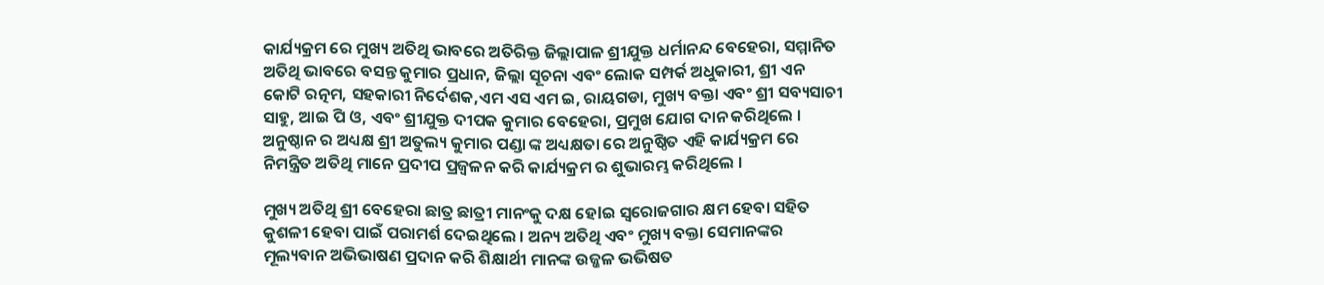କାର୍ଯ୍ୟକ୍ରମ ରେ ମୁଖ୍ୟ ଅତିଥି ଭାବରେ ଅତିରିକ୍ତ ଜିଲ୍ଲାପାଳ ଶ୍ରୀଯୁକ୍ତ ଧର୍ମାନନ୍ଦ ବେହେରା, ସମ୍ମାନିତ ଅତିଥି ଭାବରେ ବସନ୍ତ କୁମାର ପ୍ରଧାନ, ଜିଲ୍ଲା ସୂଚନା ଏବଂ ଲୋକ ସମ୍ପର୍କ ଅଧୁକାରୀ, ଶ୍ରୀ ଏନ କୋଟି ରତ୍ନମ, ସହକାରୀ ନିର୍ଦେଶକ,ଏମ ଏସ ଏମ ଇ, ରାୟଗଡା, ମୁଖ୍ୟ ବକ୍ତା ଏବଂ ଶ୍ରୀ ସବ୍ୟସାଚୀ ସାହୁ, ଆଇ ପି ଓ, ଏବଂ ଶ୍ରୀଯୁକ୍ତ ଦୀପକ କୁମାର ବେହେରା, ପ୍ରମୁଖ ଯୋଗ ଦାନ କରିଥିଲେ । ଅନୁଷ୍ଠାନ ର ଅଧ୍ୟକ୍ଷ ଶ୍ରୀ ଅତୁଲ୍ୟ କୁମାର ପଣ୍ଡା ଙ୍କ ଅଧ୍ୟକ୍ଷତା ରେ ଅନୁଷ୍ଠିତ ଏହି କାର୍ଯ୍ୟକ୍ରମ ରେ ନିମନ୍ତ୍ରିତ ଅତିଥି ମାନେ ପ୍ରଦୀପ ପ୍ରଜ୍ୱଳନ କରି କାର୍ଯ୍ୟକ୍ରମ ର ଶୁଭାରମ୍ଭ କରିଥିଲେ ।

ମୁଖ୍ୟ ଅତିଥି ଶ୍ରୀ ବେହେରା ଛାତ୍ର ଛାତ୍ରୀ ମାନଂକୁ ଦକ୍ଷ ହେlଇ ସ୍ବରୋଜଗାର କ୍ଷମ ହେବା ସହିତ କୁଶଳୀ ହେବା ପାଇଁ ପରାମର୍ଶ ଦେଇଥିଲେ । ଅନ୍ୟ ଅତିଥି ଏବଂ ମୁଖ୍ୟ ବକ୍ତା ସେମାନଙ୍କର ମୂଲ୍ୟବାନ ଅଭିଭାଷଣ ପ୍ରଦାନ କରି ଶିକ୍ଷାର୍ଥୀ ମାନଙ୍କ ଉଜ୍ଜଳ ଭଭିଷତ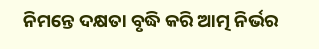ନିମନ୍ତେ ଦକ୍ଷତା ବୃଦ୍ଧି କରି ଆତ୍ମ ନିର୍ଭର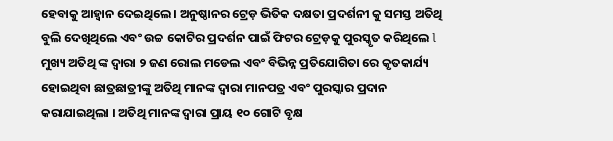ହେବାକୁ ଆହ୍ୱାନ ଦେଇଥିଲେ । ଅନୁଷ୍ଠାନର ଟ୍ରେଡ଼ ଭିତିକ ଦକ୍ଷତା ପ୍ରଦର୍ଶନୀ କୁ ସମସ୍ତ ଅତିଥି ବୁଲି ଦେଖିଥିଲେ ଏବଂ ଉଚ୍ଚ କୋଟିର ପ୍ରଦର୍ଶନ ପାଇଁ ଫିଟର ଟ୍ରେଡ଼କୁ ପୁରସ୍କୃତ କରିଥିଲେ l ମୁଖ୍ୟ ଅତିଥି ଙ୍କ ଦ୍ୱାରା ୨ ଜଣ ରୋଲ ମଡେଲ ଏବଂ ବିଭିନ୍ନ ପ୍ରତିଯୋଗିତା ରେ କୃତକାର୍ଯ୍ୟ ହୋଇଥିବା ଛାତ୍ରଛାତ୍ରୀଙ୍କୁ ଅତିଥି ମାନଙ୍କ ଦ୍ୱାରା ମାନପତ୍ର ଏବଂ ପୁରସ୍କାର ପ୍ରଦାନ କରାଯାଇଥିଲା । ଅତିଥି ମାନଙ୍କ ଦ୍ୱାରା ପ୍ରାୟ ୧୦ ଗୋଟି ବୃକ୍ଷ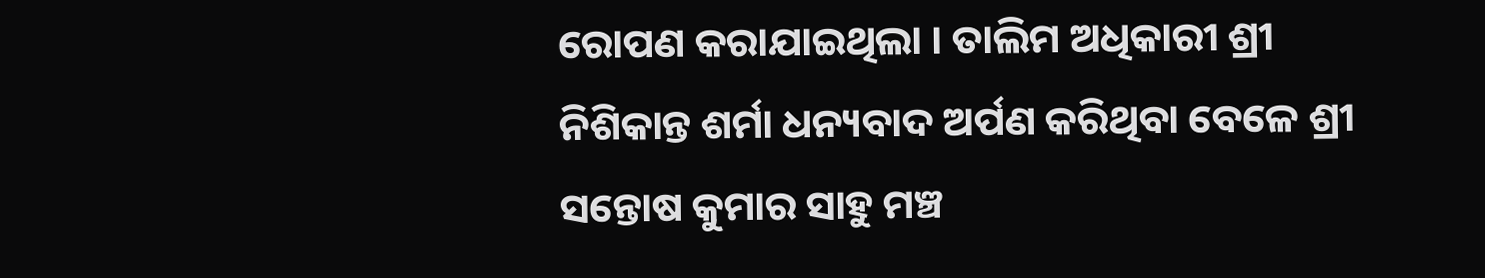ରୋପଣ କରାଯାଇଥିଲା । ତାଲିମ ଅଧିକାରୀ ଶ୍ରୀ ନିଶିକାନ୍ତ ଶର୍ମା ଧନ୍ୟବାଦ ଅର୍ପଣ କରିଥିବା ବେଳେ ଶ୍ରୀ ସନ୍ତୋଷ କୁମାର ସାହୁ ମଞ୍ଚ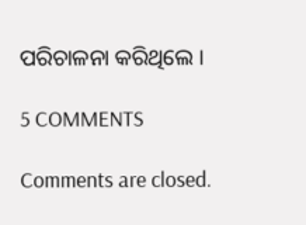ପରିଚାଳନା କରିଥିଲେ ।

5 COMMENTS

Comments are closed.